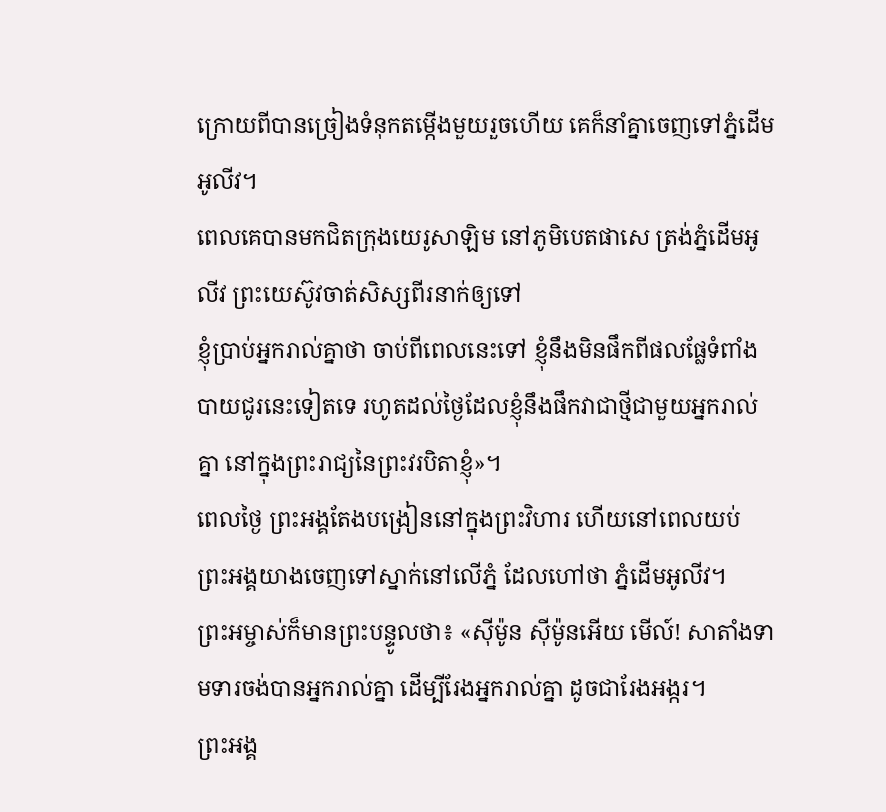ក្រោយពីបានច្រៀងទំនុកតម្កើងមួយរួចហើយ គេក៏នាំគ្នាចេញទៅភ្នំដើមអូលីវ។
ពេលគេបានមកជិតក្រុងយេរូសាឡិម នៅភូមិបេតផាសេ ត្រង់ភ្នំដើមអូលីវ ព្រះយេស៊ូវចាត់សិស្សពីរនាក់ឲ្យទៅ
ខ្ញុំប្រាប់អ្នករាល់គ្នាថា ចាប់ពីពេលនេះទៅ ខ្ញុំនឹងមិនផឹកពីផលផ្លែទំពាំងបាយជូរនេះទៀតទេ រហូតដល់ថ្ងៃដែលខ្ញុំនឹងផឹកវាជាថ្មីជាមួយអ្នករាល់គ្នា នៅក្នុងព្រះរាជ្យនៃព្រះវរបិតាខ្ញុំ»។
ពេលថ្ងៃ ព្រះអង្គតែងបង្រៀននៅក្នុងព្រះវិហារ ហើយនៅពេលយប់ ព្រះអង្គយាងចេញទៅស្នាក់នៅលើភ្នំ ដែលហៅថា ភ្នំដើមអូលីវ។
ព្រះអម្ចាស់ក៏មានព្រះបន្ទូលថា៖ «ស៊ីម៉ូន ស៊ីម៉ូនអើយ មើល៍! សាតាំងទាមទារចង់បានអ្នករាល់គ្នា ដើម្បីរែងអ្នករាល់គ្នា ដូចជារែងអង្ករ។
ព្រះអង្គ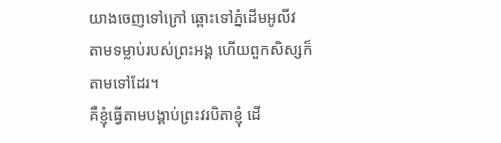យាងចេញទៅក្រៅ ឆ្ពោះទៅភ្នំដើមអូលីវ តាមទម្លាប់របស់ព្រះអង្គ ហើយពួកសិស្សក៏តាមទៅដែរ។
គឺខ្ញុំធ្វើតាមបង្គាប់ព្រះវរបិតាខ្ញុំ ដើ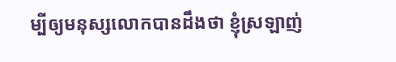ម្បីឲ្យមនុស្សលោកបានដឹងថា ខ្ញុំស្រឡាញ់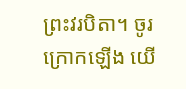ព្រះវរបិតា។ ចូរក្រោកឡើង យើ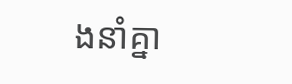ងនាំគ្នា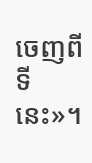ចេញពីទីនេះ»។